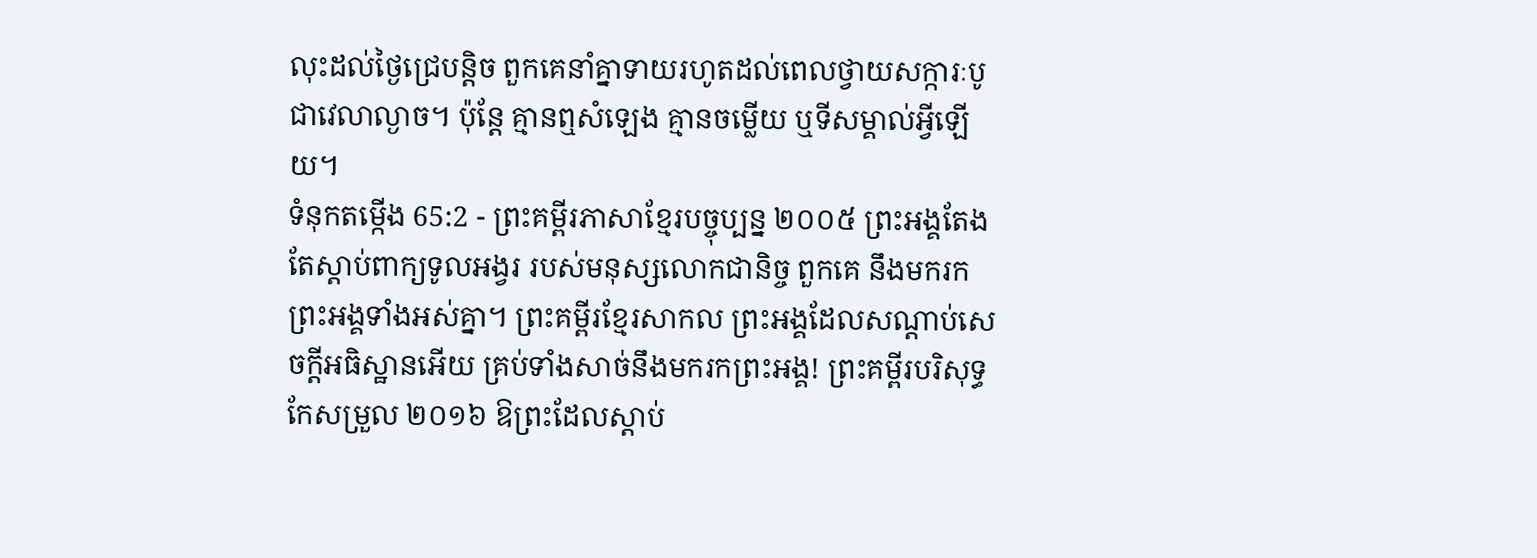លុះដល់ថ្ងៃជ្រេបន្តិច ពួកគេនាំគ្នាទាយរហូតដល់ពេលថ្វាយសក្ការៈបូជាវេលាល្ងាច។ ប៉ុន្តែ គ្មានឮសំឡេង គ្មានចម្លើយ ឬទីសម្គាល់អ្វីឡើយ។
ទំនុកតម្កើង 65:2 - ព្រះគម្ពីរភាសាខ្មែរបច្ចុប្បន្ន ២០០៥ ព្រះអង្គតែងតែស្ដាប់ពាក្យទូលអង្វរ របស់មនុស្សលោកជានិច្ច ពួកគេ នឹងមករកព្រះអង្គទាំងអស់គ្នា។ ព្រះគម្ពីរខ្មែរសាកល ព្រះអង្គដែលសណ្ដាប់សេចក្ដីអធិស្ឋានអើយ គ្រប់ទាំងសាច់នឹងមករកព្រះអង្គ! ព្រះគម្ពីរបរិសុទ្ធកែសម្រួល ២០១៦ ឱព្រះដែលស្តាប់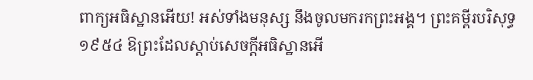ពាក្យអធិស្ឋានអើយ! អស់ទាំងមនុស្ស នឹងចូលមករកព្រះអង្គ។ ព្រះគម្ពីរបរិសុទ្ធ ១៩៥៤ ឱព្រះដែលស្តាប់សេចក្ដីអធិស្ឋានអើ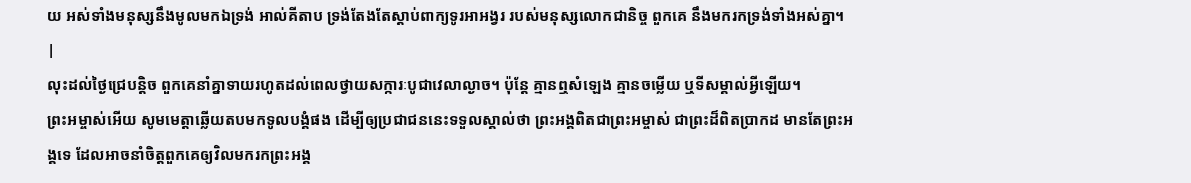យ អស់ទាំងមនុស្សនឹងមូលមកឯទ្រង់ អាល់គីតាប ទ្រង់តែងតែស្ដាប់ពាក្យទូរអាអង្វរ របស់មនុស្សលោកជានិច្ច ពួកគេ នឹងមករកទ្រង់ទាំងអស់គ្នា។ |
លុះដល់ថ្ងៃជ្រេបន្តិច ពួកគេនាំគ្នាទាយរហូតដល់ពេលថ្វាយសក្ការៈបូជាវេលាល្ងាច។ ប៉ុន្តែ គ្មានឮសំឡេង គ្មានចម្លើយ ឬទីសម្គាល់អ្វីឡើយ។
ព្រះអម្ចាស់អើយ សូមមេត្តាឆ្លើយតបមកទូលបង្គំផង ដើម្បីឲ្យប្រជាជននេះទទួលស្គាល់ថា ព្រះអង្គពិតជាព្រះអម្ចាស់ ជាព្រះដ៏ពិតប្រាកដ មានតែព្រះអង្គទេ ដែលអាចនាំចិត្តពួកគេឲ្យវិលមករកព្រះអង្គ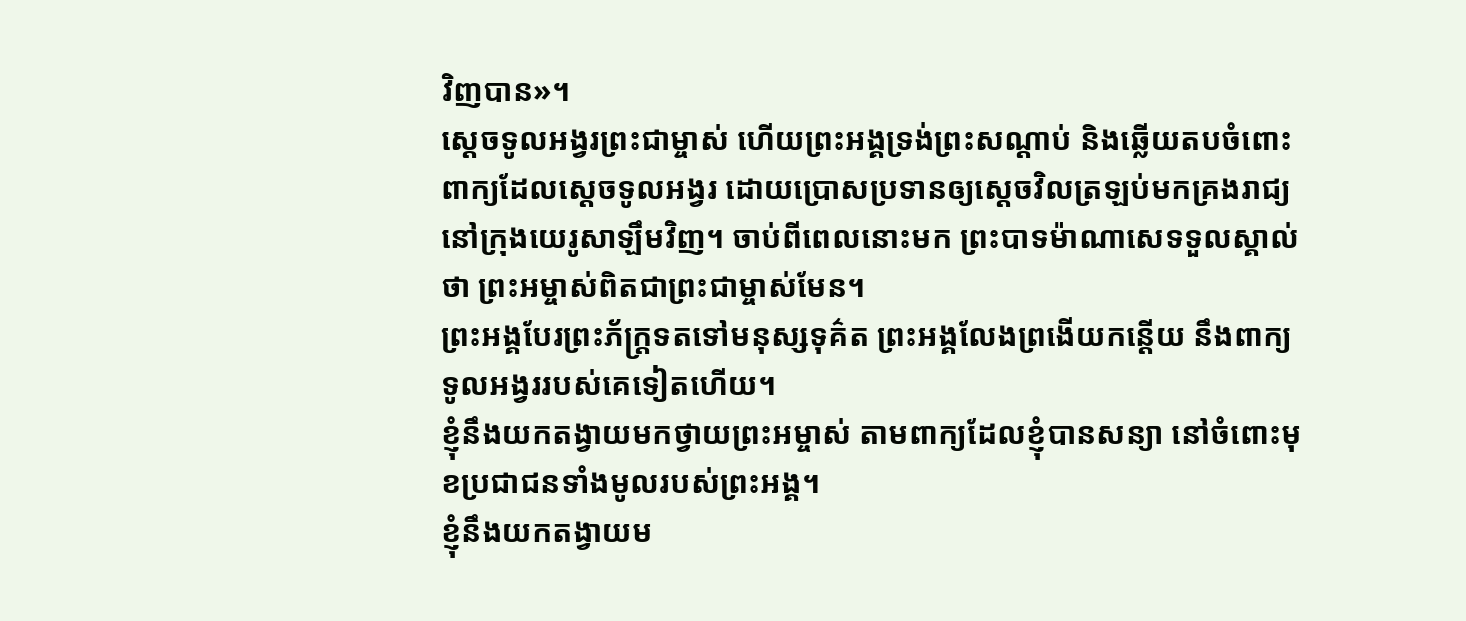វិញបាន»។
ស្ដេចទូលអង្វរព្រះជាម្ចាស់ ហើយព្រះអង្គទ្រង់ព្រះសណ្ដាប់ និងឆ្លើយតបចំពោះពាក្យដែលស្ដេចទូលអង្វរ ដោយប្រោសប្រទានឲ្យស្ដេចវិលត្រឡប់មកគ្រងរាជ្យ នៅក្រុងយេរូសាឡឹមវិញ។ ចាប់ពីពេលនោះមក ព្រះបាទម៉ាណាសេទទួលស្គាល់ថា ព្រះអម្ចាស់ពិតជាព្រះជាម្ចាស់មែន។
ព្រះអង្គបែរព្រះភ័ក្ត្រទតទៅមនុស្សទុគ៌ត ព្រះអង្គលែងព្រងើយកន្តើយ នឹងពាក្យទូលអង្វររបស់គេទៀតហើយ។
ខ្ញុំនឹងយកតង្វាយមកថ្វាយព្រះអម្ចាស់ តាមពាក្យដែលខ្ញុំបានសន្យា នៅចំពោះមុខប្រជាជនទាំងមូលរបស់ព្រះអង្គ។
ខ្ញុំនឹងយកតង្វាយម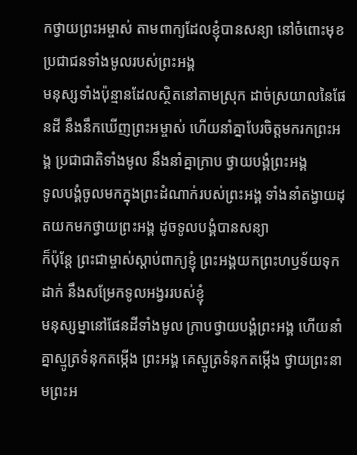កថ្វាយព្រះអម្ចាស់ តាមពាក្យដែលខ្ញុំបានសន្យា នៅចំពោះមុខប្រជាជនទាំងមូលរបស់ព្រះអង្គ
មនុស្សទាំងប៉ុន្មានដែលស្ថិតនៅតាមស្រុក ដាច់ស្រយាលនៃផែនដី នឹងនឹកឃើញព្រះអម្ចាស់ ហើយនាំគ្នាបែរចិត្តមករកព្រះអង្គ ប្រជាជាតិទាំងមូល នឹងនាំគ្នាក្រាប ថ្វាយបង្គំព្រះអង្គ
ទូលបង្គំចូលមកក្នុងព្រះដំណាក់របស់ព្រះអង្គ ទាំងនាំតង្វាយដុតយកមកថ្វាយព្រះអង្គ ដូចទូលបង្គំបានសន្យា
ក៏ប៉ុន្តែ ព្រះជាម្ចាស់ស្ដាប់ពាក្យខ្ញុំ ព្រះអង្គយកព្រះហឫទ័យទុកដាក់ នឹងសម្រែកទូលអង្វររបស់ខ្ញុំ
មនុស្សម្នានៅផែនដីទាំងមូល ក្រាបថ្វាយបង្គំព្រះអង្គ ហើយនាំគ្នាស្មូត្រទំនុកតម្កើង ព្រះអង្គ គេស្មូត្រទំនុកតម្កើង ថ្វាយព្រះនាមព្រះអ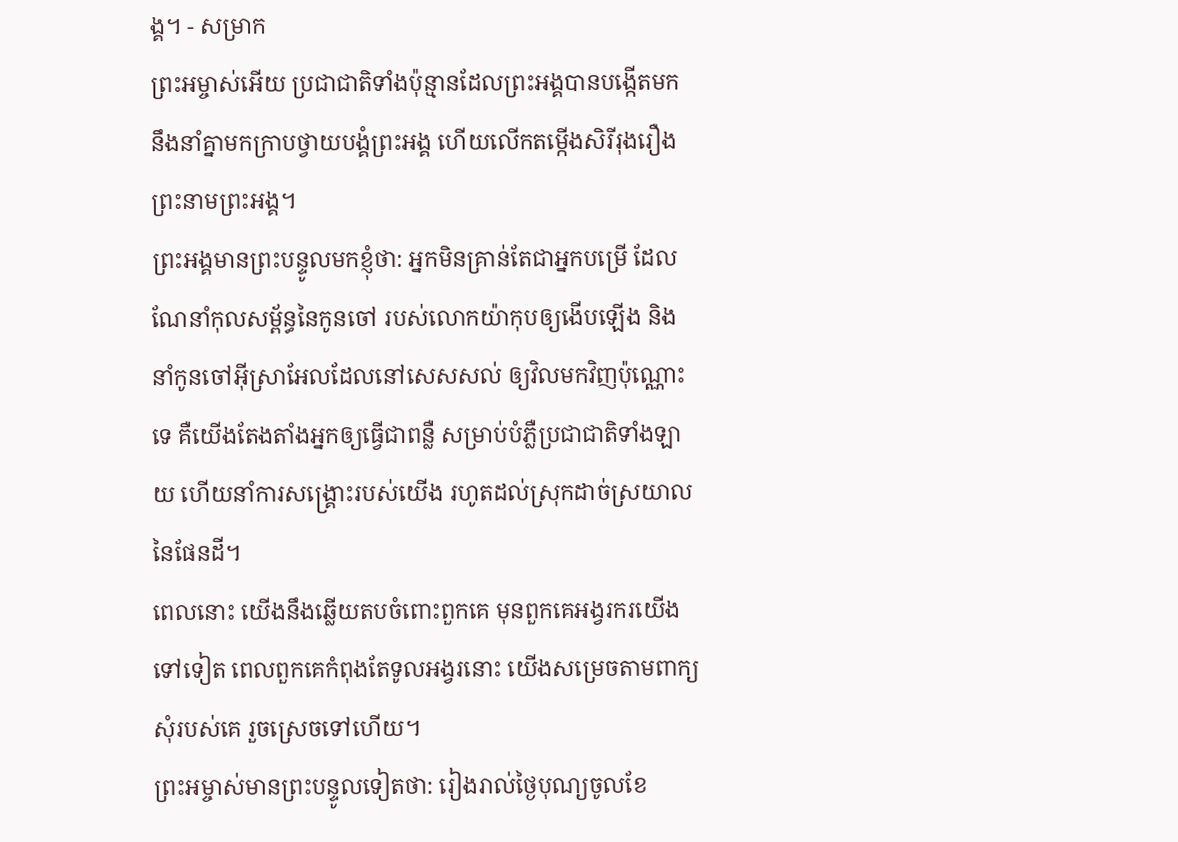ង្គ។ - សម្រាក
ព្រះអម្ចាស់អើយ ប្រជាជាតិទាំងប៉ុន្មានដែលព្រះអង្គបានបង្កើតមក នឹងនាំគ្នាមកក្រាបថ្វាយបង្គំព្រះអង្គ ហើយលើកតម្កើងសិរីរុងរឿងព្រះនាមព្រះអង្គ។
ព្រះអង្គមានព្រះបន្ទូលមកខ្ញុំថា: អ្នកមិនគ្រាន់តែជាអ្នកបម្រើ ដែលណែនាំកុលសម្ព័ន្ធនៃកូនចៅ របស់លោកយ៉ាកុបឲ្យងើបឡើង និងនាំកូនចៅអ៊ីស្រាអែលដែលនៅសេសសល់ ឲ្យវិលមកវិញប៉ុណ្ណោះទេ គឺយើងតែងតាំងអ្នកឲ្យធ្វើជាពន្លឺ សម្រាប់បំភ្លឺប្រជាជាតិទាំងឡាយ ហើយនាំការសង្គ្រោះរបស់យើង រហូតដល់ស្រុកដាច់ស្រយាលនៃផែនដី។
ពេលនោះ យើងនឹងឆ្លើយតបចំពោះពួកគេ មុនពួកគេអង្វរករយើងទៅទៀត ពេលពួកគេកំពុងតែទូលអង្វរនោះ យើងសម្រេចតាមពាក្យសុំរបស់គេ រួចស្រេចទៅហើយ។
ព្រះអម្ចាស់មានព្រះបន្ទូលទៀតថា: រៀងរាល់ថ្ងៃបុណ្យចូលខែ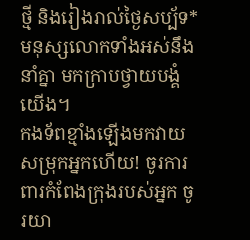ថ្មី និងរៀងរាល់ថ្ងៃសប្ប័ទ* មនុស្សលោកទាំងអស់នឹងនាំគ្នា មកក្រាបថ្វាយបង្គំយើង។
កងទ័ពខ្មាំងឡើងមកវាយសម្រុកអ្នកហើយ! ចូរការពារកំពែងក្រុងរបស់អ្នក ចូរយា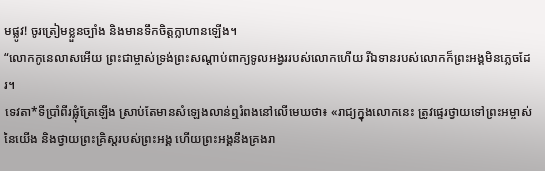មផ្លូវ! ចូរត្រៀមខ្លួនច្បាំង និងមានទឹកចិត្តក្លាហានឡើង។
“លោកកូនេលាសអើយ ព្រះជាម្ចាស់ទ្រង់ព្រះសណ្ដាប់ពាក្យទូលអង្វររបស់លោកហើយ រីឯទានរបស់លោកក៏ព្រះអង្គមិនភ្លេចដែរ។
ទេវតា*ទីប្រាំពីរផ្លុំត្រែឡើង ស្រាប់តែមានសំឡេងលាន់ឮរំពងនៅលើមេឃថា៖ «រាជ្យក្នុងលោកនេះ ត្រូវផ្ទេរថ្វាយទៅព្រះអម្ចាស់នៃយើង និងថ្វាយព្រះគ្រិស្តរបស់ព្រះអង្គ ហើយព្រះអង្គនឹងគ្រងរា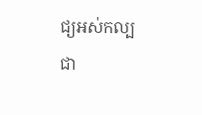ជ្យអស់កល្បជា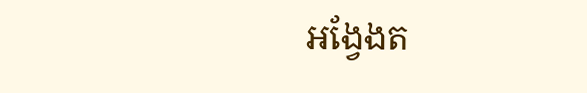អង្វែងត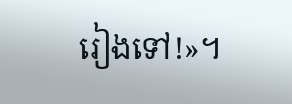រៀងទៅ!»។